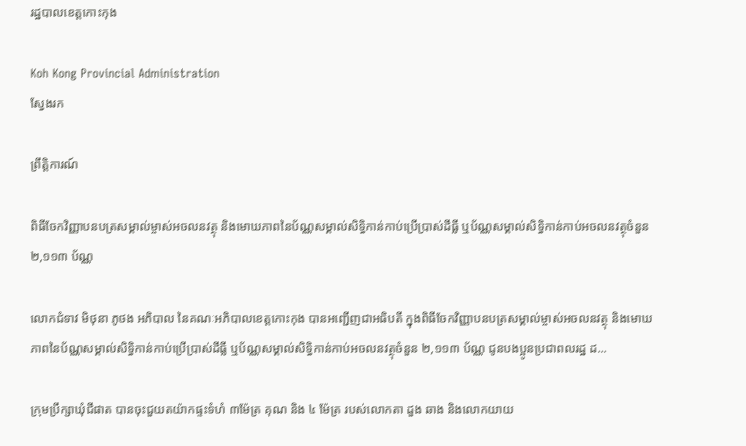រដ្ឋបាលខេត្តកោះកុង

Koh Kong Provincial Administration
ស្វែងរក

ព្រឹត្តិការណ៍

ពិធីចែកវិញ្ញាបនបត្រសម្គាល់ម្ចាស់អចលនវត្ថុ និងមោឃភាពនៃប័ណ្ណសម្គាល់សិទ្ធិកាន់កាប់ប្រើប្រាស់ដីធ្លី ឬប័ណ្ណសម្គាល់សិទ្ធិកាន់កាប់អចលនវត្ថុចំនួន ២,១១៣ ប័ណ្ណ

លោកជំទាវ មិថុនា ភូថង អភិបាល នៃគណៈអភិបាលខេត្តកោះកុង បានអញ្ជើញជាអធិបតី ក្នុងពិធីចែកវិញ្ញាបនបត្រសម្គាល់ម្ចាស់អចលនវត្ថុ និងមោឃភាពនៃប័ណ្ណសម្គាល់សិទ្ធិកាន់កាប់ប្រើប្រាស់ដីធ្លី ឬប័ណ្ណសម្គាល់សិទ្ធិកាន់កាប់អចលនវត្ថុចំនួន ២,១១៣ ប័ណ្ណ ជូនបងប្អូនប្រជាពលរដ្ឋ ដ...

ក្រុមប្រឹក្សាឃុំជីផាត បានចុះជួយតយ៉ាកផ្ទះទំហំ ៣ម៉ែត្រ គុណ និង ៤ ម៉ែត្រ របស់លោកតា ដួង ឆាង និងលោកយាយ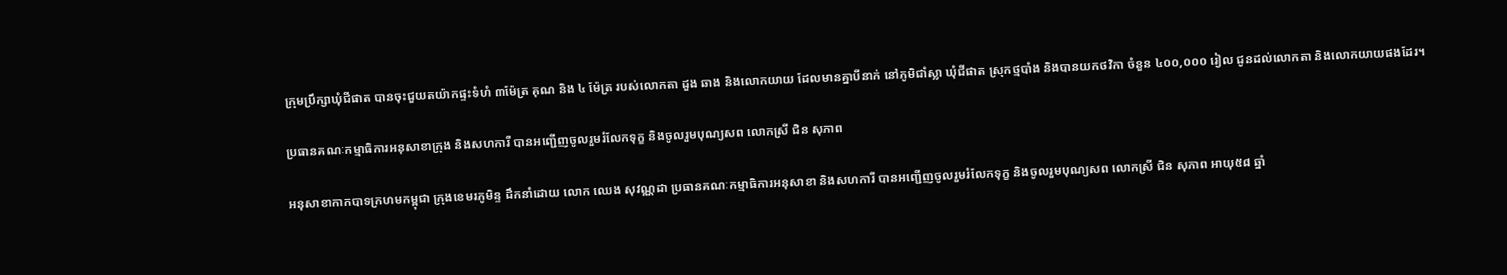ក្រុមប្រឹក្សាឃុំជីផាត បានចុះជួយតយ៉ាកផ្ទះទំហំ ៣ម៉ែត្រ គុណ និង ៤ ម៉ែត្រ របស់លោកតា ដួង ឆាង និងលោកយាយ ដែលមានគ្នាបីនាក់ នៅភូមិជាំស្លា ឃុំជីផាត ស្រុកថ្មបាំង និងបានយកថវិកា ចំនួន ៤០០,០០០ រៀល ជូនដល់លោកតា និងលោកយាយផងដែរ។

ប្រធានគណៈកម្មាធិការអនុសាខាក្រុង និងសហការី បានអញ្ជើញចូលរួមរំលែកទុក្ខ និងចូលរួមបុណ្យសព លោកស្រី ជិន សុភាព

អនុសាខាកាកបាទក្រហមកម្ពុជា ក្រុងខេមរភូមិន្ទ ដឹកនាំដោយ លោក ឈេង សុវណ្ណដា ប្រធានគណៈកម្មាធិការអនុសាខា និងសហការី បានអញ្ជើញចូលរួមរំលែកទុក្ខ និងចូលរួមបុណ្យសព លោកស្រី ជិន សុភាព អាយុ៥៨ ឆ្នាំ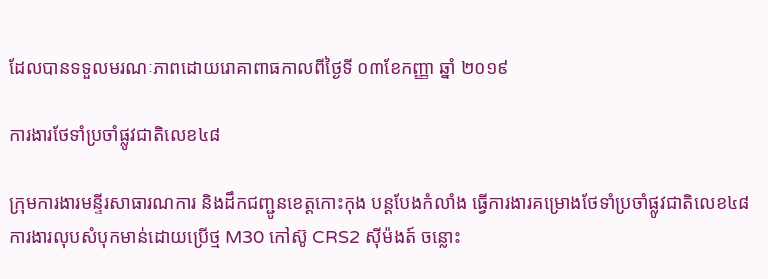ដែលបានទទួលមរណៈភាពដោយរោគាពាធកាលពីថ្ងៃទី ០៣ខែកញ្ញា ឆ្នាំ ២០១៩

ការងារថែទាំប្រចាំផ្លូវជាតិលេខ៤៨

ក្រុមការងារមន្ទីរសាធារណការ និងដឹកជញ្ជូនខេត្តកោះកុង បន្តបែងកំលាំង ធ្វើការងារគម្រោងថែទាំប្រចាំផ្លូវជាតិលេខ៤៨ ការងារលុបសំបុកមាន់ដោយប្រើថ្ម M30 កៅស៊ូ CRS2 ស៊ីម៉ងត៍ ចន្លោះ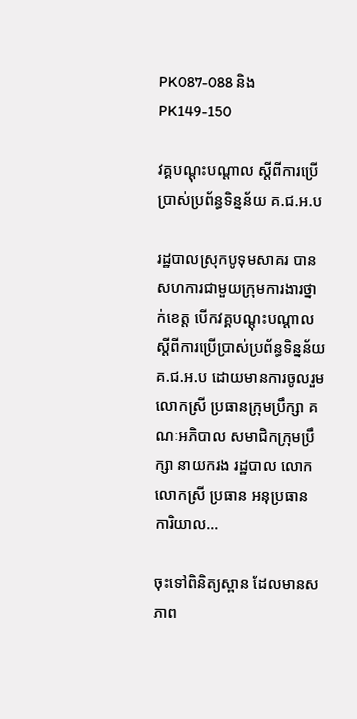PK087-088 និងPK149-150

វគ្គបណ្ដុះបណ្ដាល ស្ដីពីការប្រើប្រាស់ប្រព័ន្ធទិន្នន័យ គ.ជ.អ.ប

រដ្ឋបាលស្រុកបូទុមសាគរ បានសហការជាមួយក្រុមការងារថ្នាក់ខេត្ត បើកវគ្គបណ្ដុះបណ្ដាល ស្ដីពីការប្រើប្រាស់ប្រព័ន្ធទិន្នន័យ គ.ជ.អ.ប ដោយមានការចូលរួម លោកស្រី ប្រធានក្រុមប្រឹក្សា គណៈអភិបាល សមាជិកក្រុមប្រឹក្សា នាយករង រដ្ឋបាល លោក លោកស្រី ប្រធាន អនុប្រធាន ការិយាល...

ចុះទៅពិនិត្យស្ពាន ដែលមានសភាព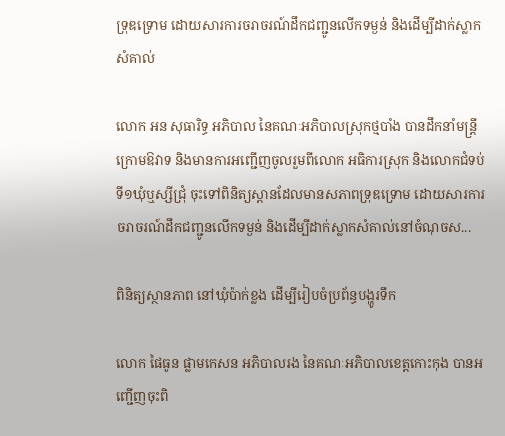ទ្រុឌទ្រោម ដោយសារការចរាចរណ៍ដឹកជញ្ជូនលើកទម្ងន់ និងដើម្បីដាក់ស្លាកសំគាល់

លោក អន សុធារិទ្ធ អភិបាល នៃគណៈអភិបាលស្រុកថ្មបាំង បានដឹកនាំមន្រ្តីក្រោមឱវាទ និងមានការអញ្ជើញចូលរួមពីលោក អធិការស្រុក និងលោកជំទប់ទី១ឃុំឬស្សីជ្រុំ ចុះទៅពិនិត្យស្ពានដែលមានសភាពទ្រុឌទ្រោម ដោយសារការចរាចរណ៍ដឹកជញ្ជូនលើកទម្ងន់ និងដើម្បីដាក់ស្លាកសំគាល់នៅចំណុចស...

ពិនិត្យស្ថានភាព នៅឃុំប៉ាក់ខ្លង ដើម្បីរៀបចំប្រព័ន្ធបង្ហូរទឹក

លោក ផៃធូន ផ្លាមកេសន អភិបាលរង នៃគណៈអភិបាលខេត្តកោះកុង បានអញ្ជើញចុះពិ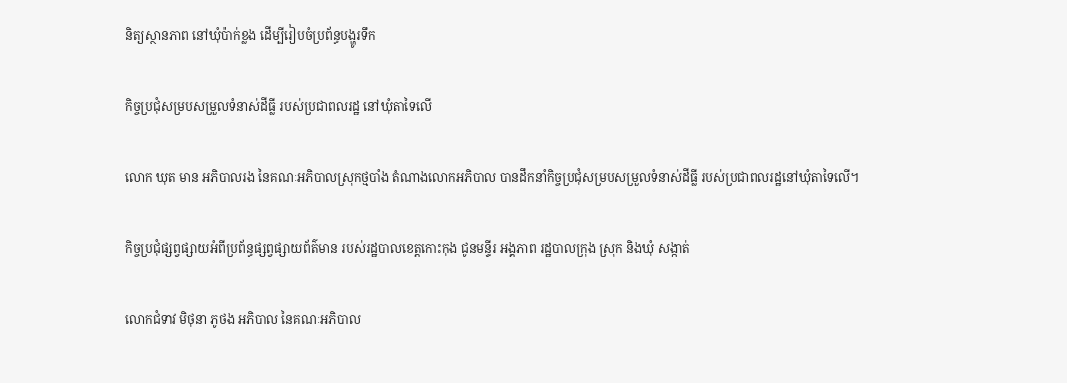និត្យស្ថានភាព នៅឃុំប៉ាក់ខ្លង ដើម្បីរៀបចំប្រព័ន្ធបង្ហូរទឹក

កិច្ចប្រជុំសម្របសម្រួលទំនាស់ដីធ្លី របស់ប្រជាពលរដ្ឋ នៅឃុំតាទៃលេី

លោក ឃុត មាន អភិបាលរង នៃគណៈអភិបាលស្រុកថ្មបាំង តំណាងលោកអភិបាល បានដឹកនាំកិច្ចប្រជុំសម្របសម្រួលទំនាស់ដីធ្លី របស់ប្រជាពលរដ្ឋនៅឃុំតាទៃលេី។

កិច្ចប្រជុំផ្សព្វផ្សាយអំពីប្រព័ន្ធផ្សព្វផ្សាយព័ត៌មាន របស់រដ្ឋបាលខេត្តកោះកុង ជូនមន្ទីរ អង្គភាព រដ្ឋបាលក្រុង ស្រុក និងឃុំ សង្កាត់

លោកជំទាវ មិថុនា ភូថង អភិបាល នៃគណៈអភិបាល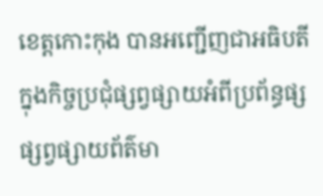ខេត្តកោះកុង បានអញ្ជើញជាអធិបតី ក្នុងកិច្ចប្រជុំផ្សព្វផ្សាយអំពីប្រព័ន្ធផ្សផ្សព្វផ្សាយព័ត៌មា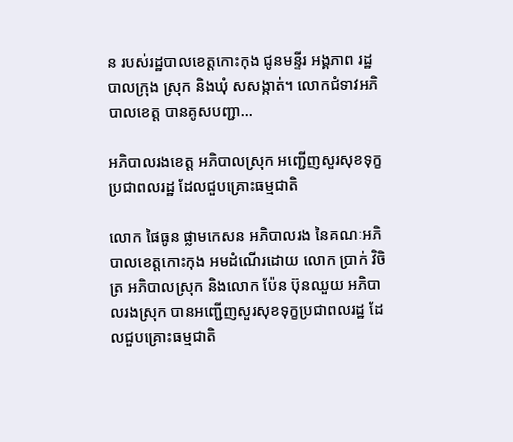ន របស់រដ្ឋបាលខេត្តកោះកុង ជូនមន្ទីរ អង្គភាព រដ្ឋបាលក្រុង ស្រុក និងឃុំ សសង្កាត់។ លោកជំទាវអភិបាលខេត្ត បានគូសបញ្ជា...

អភិបាលរងខេត្ត អភិបាលស្រុក អញ្ជើញសួរសុខទុក្ខប្រជាពលរដ្ឋ ដែលជួបគ្រោះធម្មជាតិ

លោក ផៃធូន ផ្លាមកេសន អភិបាលរង នៃគណៈអភិបាលខេត្តកោះកុង អមដំណើរដោយ លោក ប្រាក់ វិចិត្រ អភិបាលស្រុក និងលោក ប៉ែន ប៊ុនឈួយ អភិបាលរងស្រុក បានអញ្ជើញសួរសុខទុក្ខប្រជាពលរដ្ឋ ដែលជួបគ្រោះធម្មជាតិ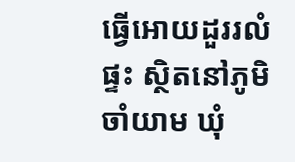ធ្វើអោយដួររលំផ្ទះ ស្ថិតនៅភូមិចាំយាម ឃុំ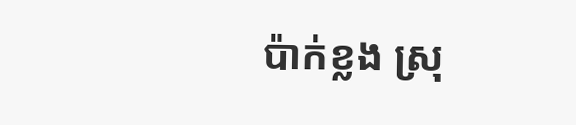ប៉ាក់ខ្លង ស្រុ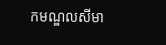កមណ្ឌលសីមា